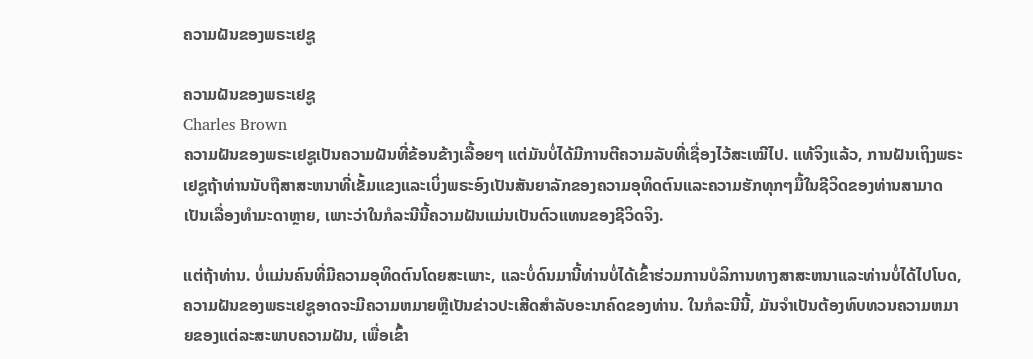ຄວາມຝັນຂອງພຣະເຢຊູ

ຄວາມຝັນຂອງພຣະເຢຊູ
Charles Brown
ຄວາມຝັນຂອງພຣະເຢຊູເປັນຄວາມຝັນທີ່ຂ້ອນຂ້າງເລື້ອຍໆ ແຕ່ມັນບໍ່ໄດ້ມີການຕີຄວາມລັບທີ່ເຊື່ອງໄວ້ສະເໝີໄປ. ແທ້ຈິງແລ້ວ, ການຝັນເຖິງພຣະເຢຊູຖ້າທ່ານນັບຖືສາສະຫນາທີ່ເຂັ້ມແຂງແລະເບິ່ງພຣະອົງເປັນສັນຍາລັກຂອງຄວາມອຸທິດຕົນແລະຄວາມຮັກທຸກໆມື້ໃນຊີວິດຂອງທ່ານສາມາດເປັນເລື່ອງທໍາມະດາຫຼາຍ, ເພາະວ່າໃນກໍລະນີນີ້ຄວາມຝັນແມ່ນເປັນຕົວແທນຂອງຊີວິດຈິງ.

ແຕ່ຖ້າທ່ານ. ບໍ່ແມ່ນຄົນທີ່ມີຄວາມອຸທິດຕົນໂດຍສະເພາະ, ແລະບໍ່ດົນມານີ້ທ່ານບໍ່ໄດ້ເຂົ້າຮ່ວມການບໍລິການທາງສາສະຫນາແລະທ່ານບໍ່ໄດ້ໄປໂບດ, ຄວາມຝັນຂອງພຣະເຢຊູອາດຈະມີຄວາມຫມາຍຫຼືເປັນຂ່າວປະເສີດສໍາລັບອະນາຄົດຂອງທ່ານ. ໃນກໍລະນີນີ້, ມັນຈໍາເປັນຕ້ອງທົບທວນຄວາມຫມາຍຂອງແຕ່ລະສະພາບຄວາມຝັນ, ເພື່ອເຂົ້າ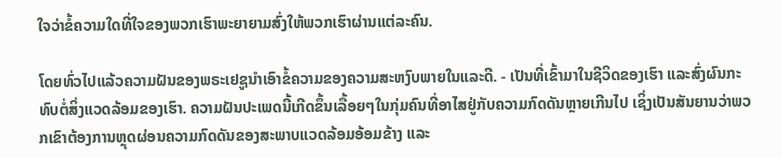ໃຈວ່າຂໍ້ຄວາມໃດທີ່ໃຈຂອງພວກເຮົາພະຍາຍາມສົ່ງໃຫ້ພວກເຮົາຜ່ານແຕ່ລະຄົນ.

ໂດຍທົ່ວໄປແລ້ວຄວາມຝັນຂອງພຣະເຢຊູນໍາເອົາຂໍ້ຄວາມຂອງຄວາມສະຫງົບພາຍໃນແລະດີ. - ເປັນທີ່ເຂົ້າມາໃນຊີວິດຂອງເຮົາ ແລະສົ່ງຜົນກະທົບຕໍ່ສິ່ງແວດລ້ອມຂອງເຮົາ. ຄວາມຝັນປະເພດນີ້ເກີດຂຶ້ນເລື້ອຍໆໃນກຸ່ມຄົນທີ່ອາໄສຢູ່ກັບຄວາມກົດດັນຫຼາຍເກີນໄປ ເຊິ່ງເປັນສັນຍານວ່າພວກເຂົາຕ້ອງການຫຼຸດຜ່ອນຄວາມກົດດັນຂອງສະພາບແວດລ້ອມອ້ອມຂ້າງ ແລະ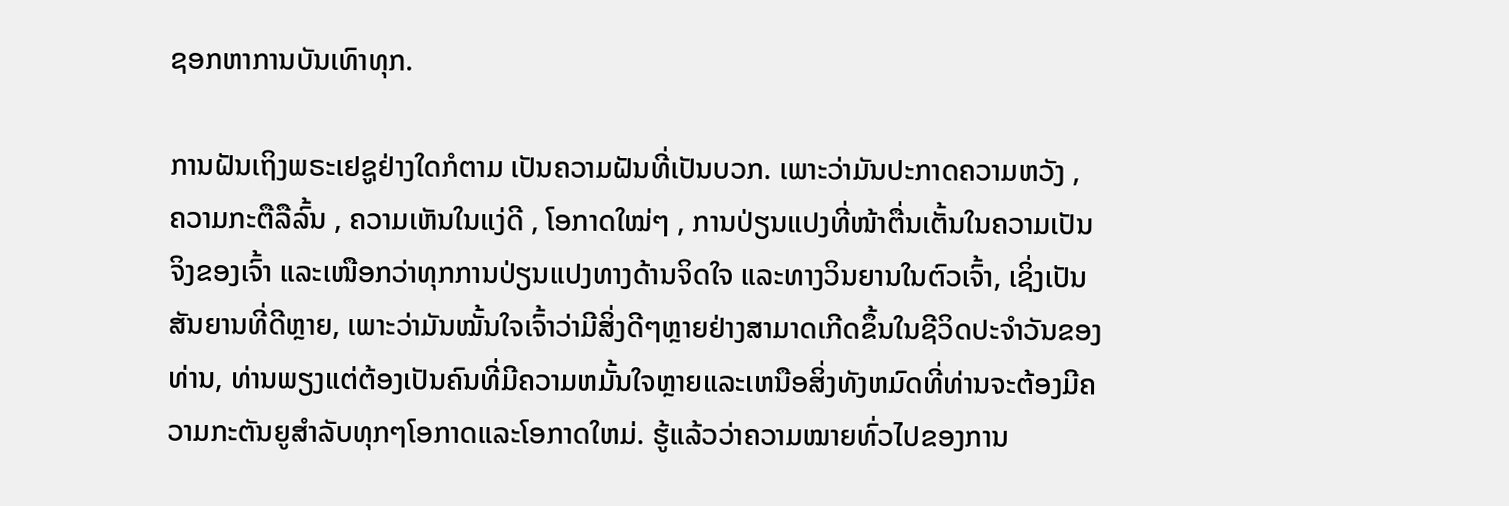ຊອກຫາການບັນເທົາທຸກ.

ການຝັນເຖິງພຣະເຢຊູຢ່າງໃດກໍຕາມ ເປັນຄວາມຝັນທີ່ເປັນບວກ. ເພາະວ່າມັນປະກາດຄວາມຫວັງ , ຄວາມກະຕືລືລົ້ນ , ຄວາມເຫັນໃນແງ່ດີ , ໂອກາດໃໝ່ໆ , ການປ່ຽນແປງທີ່ໜ້າຕື່ນເຕັ້ນໃນຄວາມເປັນຈິງຂອງເຈົ້າ ແລະເໜືອກວ່າທຸກການປ່ຽນແປງທາງດ້ານຈິດໃຈ ແລະທາງວິນຍານໃນຕົວເຈົ້າ, ເຊິ່ງເປັນສັນຍານທີ່ດີຫຼາຍ, ເພາະວ່າມັນໝັ້ນໃຈເຈົ້າວ່າມີສິ່ງດີໆຫຼາຍຢ່າງສາມາດເກີດຂຶ້ນໃນຊີວິດປະຈໍາວັນຂອງທ່ານ, ທ່ານພຽງແຕ່ຕ້ອງເປັນຄົນທີ່ມີຄວາມຫມັ້ນໃຈຫຼາຍແລະເຫນືອສິ່ງທັງຫມົດທີ່ທ່ານຈະຕ້ອງມີຄວາມກະຕັນຍູສໍາລັບທຸກໆໂອກາດແລະໂອກາດໃຫມ່. ຮູ້ແລ້ວວ່າຄວາມໝາຍທົ່ວໄປຂອງການ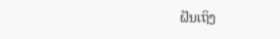ຝັນເຖິງ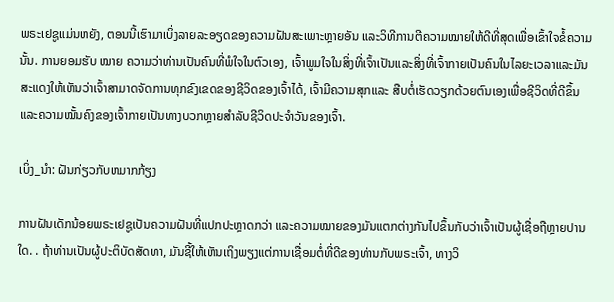ພຣະເຢຊູແມ່ນຫຍັງ, ຕອນນີ້ເຮົາມາເບິ່ງລາຍລະອຽດຂອງຄວາມຝັນສະເພາະຫຼາຍອັນ ແລະວິທີການຕີຄວາມໝາຍໃຫ້ດີທີ່ສຸດເພື່ອເຂົ້າໃຈຂໍ້ຄວາມນັ້ນ. ການຍອມຮັບ ໝາຍ ຄວາມວ່າທ່ານເປັນຄົນທີ່ພໍໃຈໃນຕົວເອງ, ເຈົ້າພູມໃຈໃນສິ່ງທີ່ເຈົ້າເປັນແລະສິ່ງທີ່ເຈົ້າກາຍເປັນຄົນໃນໄລຍະເວລາແລະມັນສະແດງໃຫ້ເຫັນວ່າເຈົ້າສາມາດຈັດການທຸກຂົງເຂດຂອງຊີວິດຂອງເຈົ້າໄດ້, ເຈົ້າມີຄວາມສຸກແລະ ສືບຕໍ່ເຮັດວຽກດ້ວຍຕົນເອງເພື່ອຊີວິດທີ່ດີຂຶ້ນ ແລະຄວາມໝັ້ນຄົງຂອງເຈົ້າກາຍເປັນທາງບວກຫຼາຍສຳລັບຊີວິດປະຈຳວັນຂອງເຈົ້າ.

ເບິ່ງ_ນຳ: ຝັນກ່ຽວກັບຫມາກກ້ຽງ

ການຝັນເດັກນ້ອຍພຣະເຢຊູເປັນຄວາມຝັນທີ່ແປກປະຫຼາດກວ່າ ແລະຄວາມໝາຍຂອງມັນແຕກຕ່າງກັນໄປຂຶ້ນກັບວ່າເຈົ້າເປັນຜູ້ເຊື່ອຖືຫຼາຍປານໃດ. . ຖ້າທ່ານເປັນຜູ້ປະຕິບັດສັດທາ, ມັນຊີ້ໃຫ້ເຫັນເຖິງພຽງແຕ່ການເຊື່ອມຕໍ່ທີ່ດີຂອງທ່ານກັບພຣະເຈົ້າ, ທາງວິ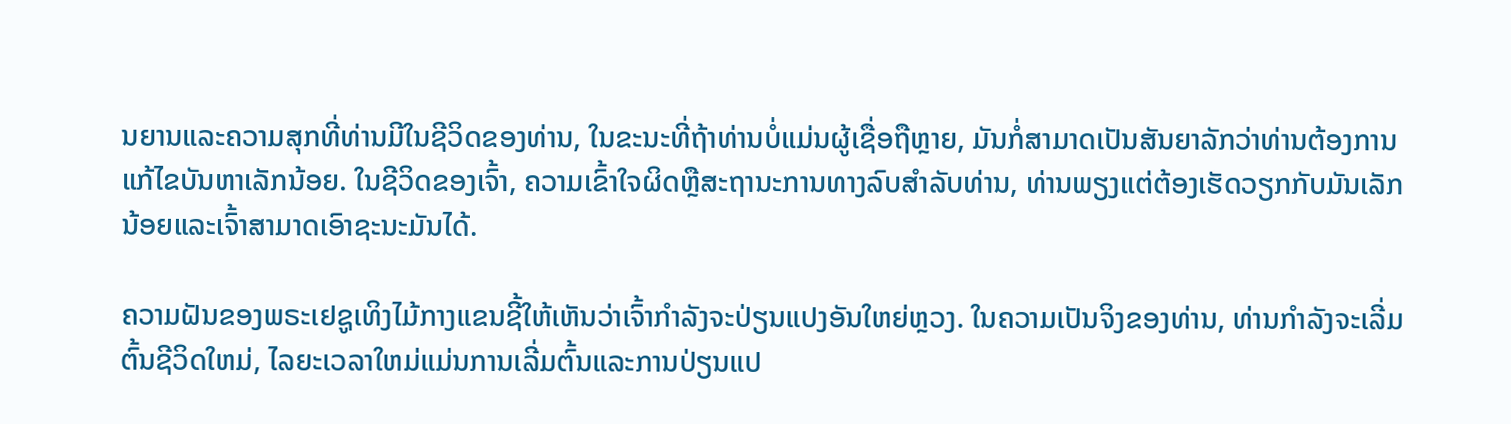ນຍານແລະຄວາມສຸກທີ່ທ່ານມີໃນຊີວິດຂອງທ່ານ, ໃນຂະນະທີ່ຖ້າທ່ານບໍ່ແມ່ນຜູ້ເຊື່ອຖືຫຼາຍ, ມັນກໍ່ສາມາດເປັນສັນຍາລັກວ່າທ່ານຕ້ອງການແກ້ໄຂບັນຫາເລັກນ້ອຍ. ໃນຊີວິດຂອງເຈົ້າ, ຄວາມເຂົ້າໃຈຜິດຫຼືສະຖານະການທາງລົບສໍາລັບທ່ານ, ທ່ານພຽງແຕ່ຕ້ອງເຮັດວຽກກັບມັນເລັກນ້ອຍແລະເຈົ້າສາມາດເອົາຊະນະມັນໄດ້.

ຄວາມຝັນຂອງພຣະເຢຊູເທິງໄມ້ກາງແຂນຊີ້ໃຫ້ເຫັນວ່າເຈົ້າກໍາລັງຈະປ່ຽນແປງອັນໃຫຍ່ຫຼວງ. ໃນຄວາມເປັນຈິງຂອງທ່ານ, ທ່ານກໍາລັງຈະເລີ່ມຕົ້ນຊີວິດໃຫມ່, ໄລຍະເວລາໃຫມ່ແມ່ນການເລີ່ມຕົ້ນແລະການປ່ຽນແປ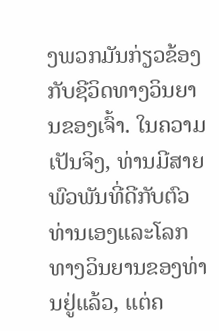ງພວກມັນກ່ຽວຂ້ອງກັບຊີວິດທາງວິນຍານຂອງເຈົ້າ. ໃນຄວາມເປັນຈິງ, ທ່ານມີສາຍພົວພັນທີ່ດີກັບຕົວທ່ານເອງແລະໂລກທາງວິນຍານຂອງທ່ານຢູ່ແລ້ວ, ແຕ່ຄ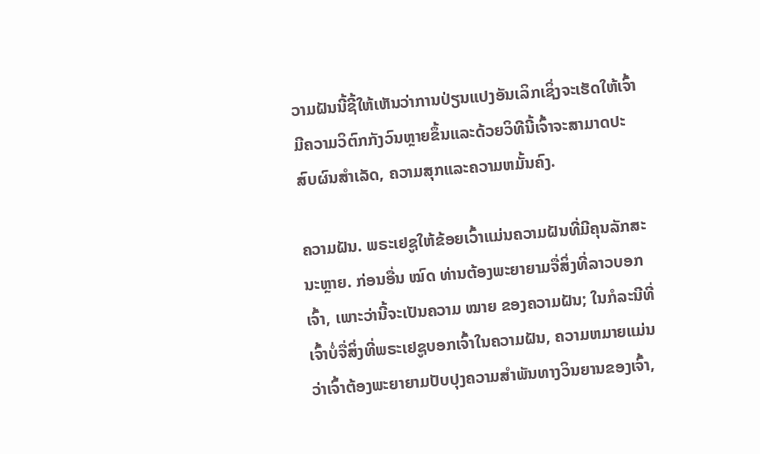ວາມຝັນນີ້ຊີ້ໃຫ້ເຫັນວ່າການປ່ຽນແປງອັນເລິກເຊິ່ງຈະເຮັດໃຫ້ເຈົ້າມີຄວາມວິຕົກກັງວົນຫຼາຍຂຶ້ນແລະດ້ວຍວິທີນີ້ເຈົ້າຈະສາມາດປະສົບຜົນສໍາເລັດ, ຄວາມສຸກແລະຄວາມຫມັ້ນຄົງ.

ຄວາມຝັນ. ພຣະເຢຊູໃຫ້ຂ້ອຍເວົ້າແມ່ນຄວາມຝັນທີ່ມີຄຸນລັກສະນະຫຼາຍ. ກ່ອນອື່ນ ໝົດ ທ່ານຕ້ອງພະຍາຍາມຈື່ສິ່ງທີ່ລາວບອກເຈົ້າ, ເພາະວ່ານີ້ຈະເປັນຄວາມ ໝາຍ ຂອງຄວາມຝັນ; ໃນກໍລະນີທີ່ເຈົ້າບໍ່ຈື່ສິ່ງທີ່ພຣະເຢຊູບອກເຈົ້າໃນຄວາມຝັນ, ຄວາມຫມາຍແມ່ນວ່າເຈົ້າຕ້ອງພະຍາຍາມປັບປຸງຄວາມສໍາພັນທາງວິນຍານຂອງເຈົ້າ,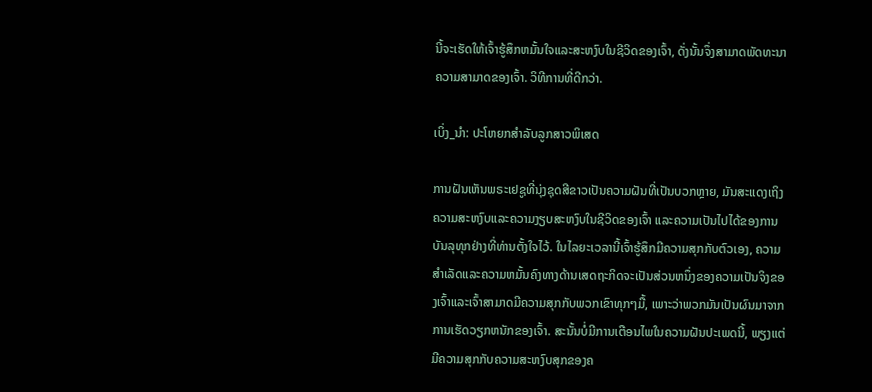ນີ້ຈະເຮັດໃຫ້ເຈົ້າຮູ້ສຶກຫມັ້ນໃຈແລະສະຫງົບໃນຊີວິດຂອງເຈົ້າ, ດັ່ງນັ້ນຈຶ່ງສາມາດພັດທະນາຄວາມສາມາດຂອງເຈົ້າ. ວິທີການທີ່ດີກວ່າ.

ເບິ່ງ_ນຳ: ປະໂຫຍກສໍາລັບລູກສາວພິເສດ

ການຝັນເຫັນພຣະເຢຊູທີ່ນຸ່ງຊຸດສີຂາວເປັນຄວາມຝັນທີ່ເປັນບວກຫຼາຍ, ມັນສະແດງເຖິງຄວາມສະຫງົບແລະຄວາມງຽບສະຫງົບໃນຊີວິດຂອງເຈົ້າ ແລະຄວາມເປັນໄປໄດ້ຂອງການບັນລຸທຸກຢ່າງທີ່ທ່ານຕັ້ງໃຈໄວ້. ໃນໄລຍະເວລານີ້ເຈົ້າຮູ້ສຶກມີຄວາມສຸກກັບຕົວເອງ, ຄວາມສໍາເລັດແລະຄວາມຫມັ້ນຄົງທາງດ້ານເສດຖະກິດຈະເປັນສ່ວນຫນຶ່ງຂອງຄວາມເປັນຈິງຂອງເຈົ້າແລະເຈົ້າສາມາດມີຄວາມສຸກກັບພວກເຂົາທຸກໆມື້, ເພາະວ່າພວກມັນເປັນຜົນມາຈາກການເຮັດວຽກຫນັກຂອງເຈົ້າ. ສະນັ້ນບໍ່ມີການເຕືອນໄພໃນຄວາມຝັນປະເພດນີ້, ພຽງແຕ່ມີຄວາມສຸກກັບຄວາມສະຫງົບສຸກຂອງຄ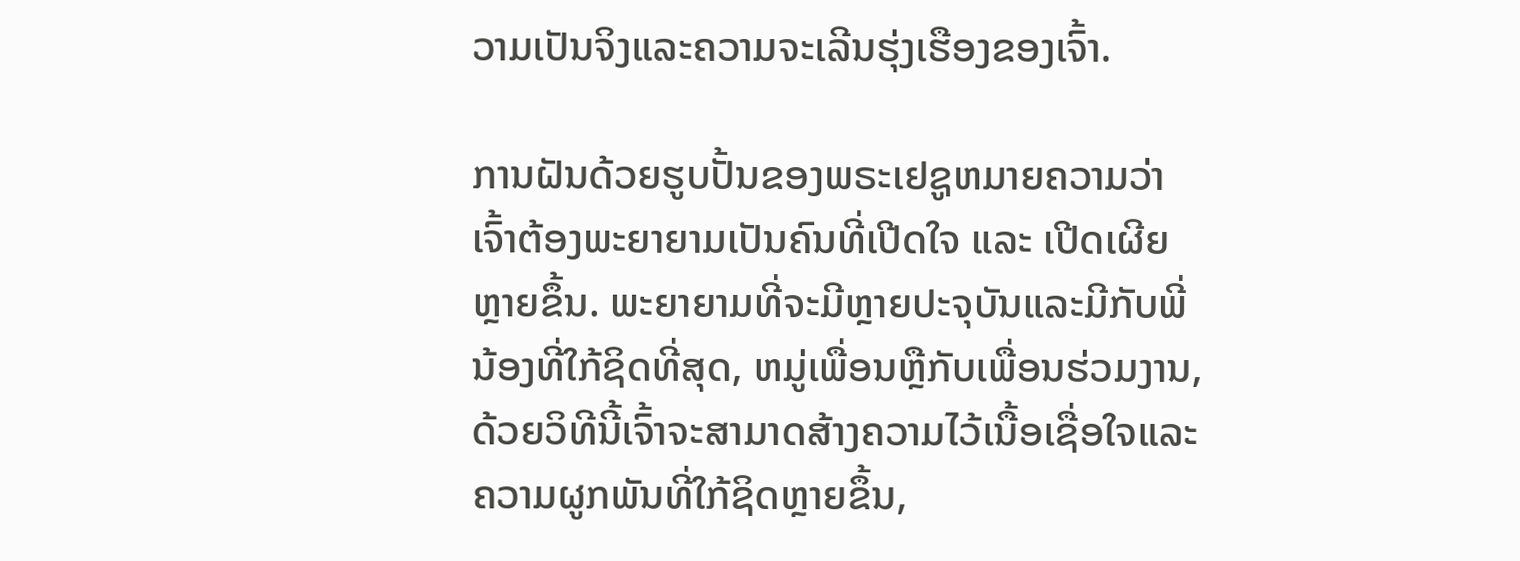ວາມເປັນຈິງແລະຄວາມຈະເລີນຮຸ່ງເຮືອງຂອງເຈົ້າ.

ການຝັນດ້ວຍຮູບປັ້ນຂອງພຣະເຢຊູຫມາຍຄວາມວ່າເຈົ້າຕ້ອງພະຍາຍາມເປັນຄົນທີ່ເປີດໃຈ ແລະ ເປີດເຜີຍຫຼາຍຂຶ້ນ. ພະຍາຍາມທີ່ຈະມີຫຼາຍປະຈຸບັນແລະມີກັບພີ່ນ້ອງທີ່ໃກ້ຊິດທີ່ສຸດ, ຫມູ່ເພື່ອນຫຼືກັບເພື່ອນຮ່ວມງານ, ດ້ວຍວິທີນີ້ເຈົ້າຈະສາມາດສ້າງຄວາມໄວ້ເນື້ອເຊື່ອໃຈແລະຄວາມຜູກພັນທີ່ໃກ້ຊິດຫຼາຍຂຶ້ນ,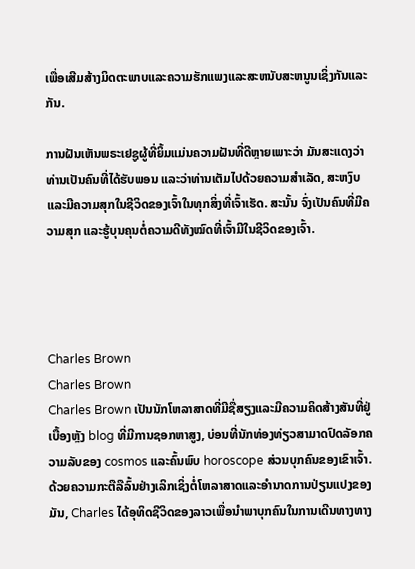ເພື່ອເສີມສ້າງມິດຕະພາບແລະຄວາມຮັກແພງແລະສະຫນັບສະຫນູນເຊິ່ງກັນແລະກັນ.

ການຝັນເຫັນພຣະເຢຊູຜູ້ທີ່ຍິ້ມແມ່ນຄວາມຝັນທີ່ດີຫຼາຍເພາະວ່າ ມັນສະແດງວ່າທ່ານເປັນຄົນທີ່ໄດ້ຮັບພອນ ແລະວ່າທ່ານເຕັມໄປດ້ວຍຄວາມສໍາເລັດ, ສະຫງົບ ແລະມີຄວາມສຸກໃນຊີວິດຂອງເຈົ້າໃນທຸກສິ່ງທີ່ເຈົ້າເຮັດ. ສະນັ້ນ ຈົ່ງເປັນຄົນທີ່ມີຄວາມສຸກ ແລະຮູ້ບຸນຄຸນຕໍ່ຄວາມດີທັງໝົດທີ່ເຈົ້າມີໃນຊີວິດຂອງເຈົ້າ.




Charles Brown
Charles Brown
Charles Brown ເປັນນັກໂຫລາສາດທີ່ມີຊື່ສຽງແລະມີຄວາມຄິດສ້າງສັນທີ່ຢູ່ເບື້ອງຫຼັງ blog ທີ່ມີການຊອກຫາສູງ, ບ່ອນທີ່ນັກທ່ອງທ່ຽວສາມາດປົດລັອກຄວາມລັບຂອງ cosmos ແລະຄົ້ນພົບ horoscope ສ່ວນບຸກຄົນຂອງເຂົາເຈົ້າ. ດ້ວຍຄວາມກະຕືລືລົ້ນຢ່າງເລິກເຊິ່ງຕໍ່ໂຫລາສາດແລະອໍານາດການປ່ຽນແປງຂອງມັນ, Charles ໄດ້ອຸທິດຊີວິດຂອງລາວເພື່ອນໍາພາບຸກຄົນໃນການເດີນທາງທາງ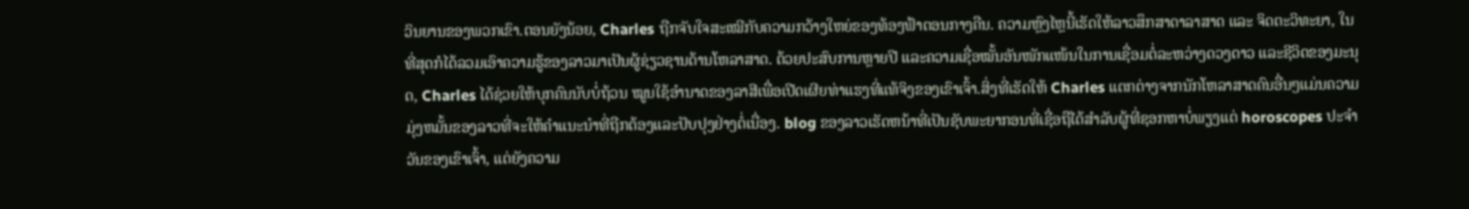ວິນຍານຂອງພວກເຂົາ.ຕອນຍັງນ້ອຍ, Charles ຖືກຈັບໃຈສະເໝີກັບຄວາມກວ້າງໃຫຍ່ຂອງທ້ອງຟ້າຕອນກາງຄືນ. ຄວາມຫຼົງໄຫຼນີ້ເຮັດໃຫ້ລາວສຶກສາດາລາສາດ ແລະ ຈິດຕະວິທະຍາ, ໃນທີ່ສຸດກໍໄດ້ລວມເອົາຄວາມຮູ້ຂອງລາວມາເປັນຜູ້ຊ່ຽວຊານດ້ານໂຫລາສາດ. ດ້ວຍປະສົບການຫຼາຍປີ ແລະຄວາມເຊື່ອໝັ້ນອັນໜັກແໜ້ນໃນການເຊື່ອມຕໍ່ລະຫວ່າງດວງດາວ ແລະຊີວິດຂອງມະນຸດ, Charles ໄດ້ຊ່ວຍໃຫ້ບຸກຄົນນັບບໍ່ຖ້ວນ ໝູນໃຊ້ອຳນາດຂອງລາສີເພື່ອເປີດເຜີຍທ່າແຮງທີ່ແທ້ຈິງຂອງເຂົາເຈົ້າ.ສິ່ງທີ່ເຮັດໃຫ້ Charles ແຕກຕ່າງຈາກນັກໂຫລາສາດຄົນອື່ນໆແມ່ນຄວາມມຸ່ງຫມັ້ນຂອງລາວທີ່ຈະໃຫ້ຄໍາແນະນໍາທີ່ຖືກຕ້ອງແລະປັບປຸງຢ່າງຕໍ່ເນື່ອງ. blog ຂອງລາວເຮັດຫນ້າທີ່ເປັນຊັບພະຍາກອນທີ່ເຊື່ອຖືໄດ້ສໍາລັບຜູ້ທີ່ຊອກຫາບໍ່ພຽງແຕ່ horoscopes ປະຈໍາວັນຂອງເຂົາເຈົ້າ, ແຕ່ຍັງຄວາມ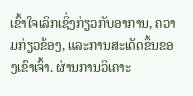ເຂົ້າໃຈເລິກເຊິ່ງກ່ຽວກັບອາການ, ຄວາມກ່ຽວຂ້ອງ, ແລະການສະເດັດຂຶ້ນຂອງເຂົາເຈົ້າ. ຜ່ານການວິເຄາະ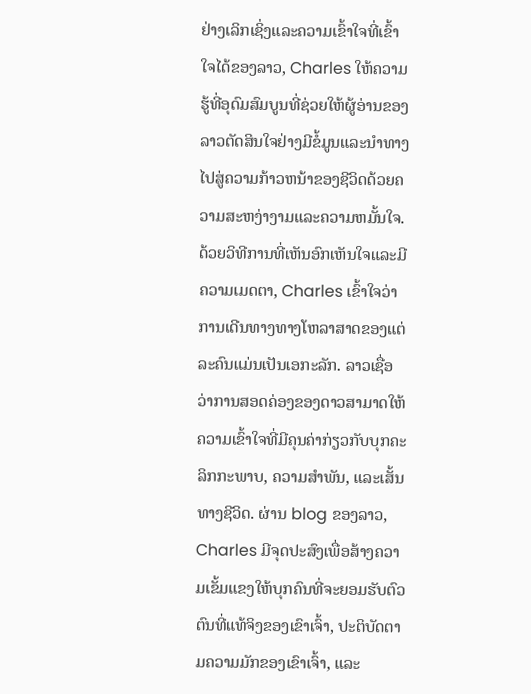ຢ່າງເລິກເຊິ່ງແລະຄວາມເຂົ້າໃຈທີ່ເຂົ້າໃຈໄດ້ຂອງລາວ, Charles ໃຫ້ຄວາມຮູ້ທີ່ອຸດົມສົມບູນທີ່ຊ່ວຍໃຫ້ຜູ້ອ່ານຂອງລາວຕັດສິນໃຈຢ່າງມີຂໍ້ມູນແລະນໍາທາງໄປສູ່ຄວາມກ້າວຫນ້າຂອງຊີວິດດ້ວຍຄວາມສະຫງ່າງາມແລະຄວາມຫມັ້ນໃຈ.ດ້ວຍວິທີການທີ່ເຫັນອົກເຫັນໃຈແລະມີຄວາມເມດຕາ, Charles ເຂົ້າໃຈວ່າການເດີນທາງທາງໂຫລາສາດຂອງແຕ່ລະຄົນແມ່ນເປັນເອກະລັກ. ລາວເຊື່ອວ່າການສອດຄ່ອງຂອງດາວສາມາດໃຫ້ຄວາມເຂົ້າໃຈທີ່ມີຄຸນຄ່າກ່ຽວກັບບຸກຄະລິກກະພາບ, ຄວາມສໍາພັນ, ແລະເສັ້ນທາງຊີວິດ. ຜ່ານ blog ຂອງລາວ, Charles ມີຈຸດປະສົງເພື່ອສ້າງຄວາມເຂັ້ມແຂງໃຫ້ບຸກຄົນທີ່ຈະຍອມຮັບຕົວຕົນທີ່ແທ້ຈິງຂອງເຂົາເຈົ້າ, ປະຕິບັດຕາມຄວາມມັກຂອງເຂົາເຈົ້າ, ແລະ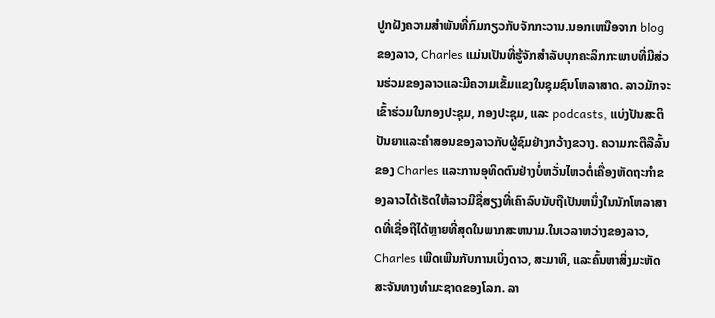ປູກຝັງຄວາມສໍາພັນທີ່ກົມກຽວກັບຈັກກະວານ.ນອກເຫນືອຈາກ blog ຂອງລາວ, Charles ແມ່ນເປັນທີ່ຮູ້ຈັກສໍາລັບບຸກຄະລິກກະພາບທີ່ມີສ່ວນຮ່ວມຂອງລາວແລະມີຄວາມເຂັ້ມແຂງໃນຊຸມຊົນໂຫລາສາດ. ລາວມັກຈະເຂົ້າຮ່ວມໃນກອງປະຊຸມ, ກອງປະຊຸມ, ແລະ podcasts, ແບ່ງປັນສະຕິປັນຍາແລະຄໍາສອນຂອງລາວກັບຜູ້ຊົມຢ່າງກວ້າງຂວາງ. ຄວາມກະຕືລືລົ້ນຂອງ Charles ແລະການອຸທິດຕົນຢ່າງບໍ່ຫວັ່ນໄຫວຕໍ່ເຄື່ອງຫັດຖະກໍາຂອງລາວໄດ້ເຮັດໃຫ້ລາວມີຊື່ສຽງທີ່ເຄົາລົບນັບຖືເປັນຫນຶ່ງໃນນັກໂຫລາສາດທີ່ເຊື່ອຖືໄດ້ຫຼາຍທີ່ສຸດໃນພາກສະຫນາມ.ໃນເວລາຫວ່າງຂອງລາວ, Charles ເພີດເພີນກັບການເບິ່ງດາວ, ສະມາທິ, ແລະຄົ້ນຫາສິ່ງມະຫັດສະຈັນທາງທໍາມະຊາດຂອງໂລກ. ລາ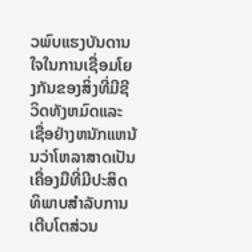ວພົບແຮງບັນດານໃຈໃນການເຊື່ອມໂຍງກັນຂອງສິ່ງທີ່ມີຊີວິດທັງຫມົດແລະເຊື່ອຢ່າງຫນັກແຫນ້ນວ່າໂຫລາສາດເປັນເຄື່ອງມືທີ່ມີປະສິດທິພາບສໍາລັບການເຕີບໂຕສ່ວນ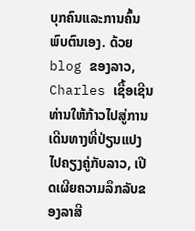ບຸກຄົນແລະການຄົ້ນພົບຕົນເອງ. ດ້ວຍ blog ຂອງລາວ, Charles ເຊື້ອເຊີນທ່ານໃຫ້ກ້າວໄປສູ່ການເດີນທາງທີ່ປ່ຽນແປງໄປຄຽງຄູ່ກັບລາວ, ເປີດເຜີຍຄວາມລຶກລັບຂອງລາສີ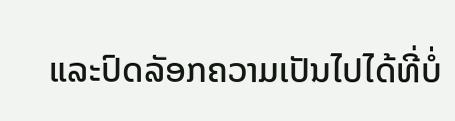ແລະປົດລັອກຄວາມເປັນໄປໄດ້ທີ່ບໍ່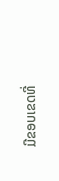ມີຂອບເຂດທີ່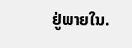ຢູ່ພາຍໃນ.